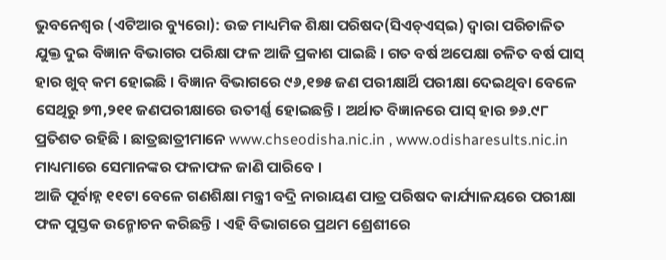ଭୁବନେଶ୍ୱର (ଏଟିଆର ବ୍ୟୁରୋ): ଉଚ୍ଚ ମାଧ୍ୟମିକ ଶିକ୍ଷା ପରିଷଦ(ସିଏଚ୍ଏସ୍ଇ) ଦ୍ୱାରା ପରିଚାଳିତ ଯୁକ୍ତ ଦୁଇ ବିଜ୍ଞାନ ବିଭାଗର ପରିକ୍ଷା ଫଳ ଆଜି ପ୍ରକାଶ ପାଇଛି । ଗତ ବର୍ଷ ଅପେକ୍ଷା ଚଳିତ ବର୍ଷ ପାସ୍ ହାର ଖୁବ୍ କମ ହୋଇଛି । ବିଜ୍ଞାନ ବିଭାଗରେ ୯୬,୧୭୫ ଜଣ ପରୀକ୍ଷାର୍ଥି ପରୀକ୍ଷା ଦେଇଥିବା ବେଳେ ସେଥିରୁ ୭୩,୨୧୧ ଜଣପରୀକ୍ଷାରେ ଉତୀର୍ଣ୍ଣ ହୋଇଛନ୍ତି । ଅର୍ଥାତ ବିଜ୍ଞାନରେ ପାସ୍ ହାର ୭୬.୯୮ ପ୍ରତିଶତ ରହିଛି । ଛାତ୍ରଛାତ୍ରୀମାନେ www.chseodisha.nic.in , www.odisharesults.nic.in ମାଧ୍ୟମାରେ ସେମାନଙ୍କର ଫଳାଫଳ ଜାଣି ପାରିବେ ।
ଆଜି ପୂର୍ବାହ୍ନ ୧୧ଟା ବେଳେ ଗଣଶିକ୍ଷା ମନ୍ତ୍ରୀ ବଦ୍ରି ନାରାୟଣ ପାତ୍ର ପରିଷଦ କାର୍ଯ୍ୟାଳୟରେ ପରୀକ୍ଷା ଫଳ ପୁସ୍ତକ ଉନ୍ମୋଚନ କରିଛନ୍ତି । ଏହି ବିଭାଗରେ ପ୍ରଥମ ଶ୍ରେଶୀରେ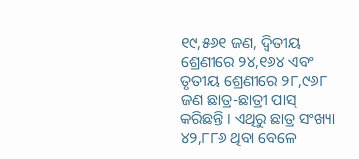୧୯,୫୬୧ ଜଣ, ଦ୍ୱିତୀୟ ଶ୍ରେଣୀରେ ୨୪,୧୬୪ ଏବଂ ତୃତୀୟ ଶ୍ରେଣୀରେ ୨୮,୯୬୮ ଜଣ ଛାତ୍ର-ଛାତ୍ରୀ ପାସ୍ କରିଛନ୍ତି । ଏଥିରୁ ଛାତ୍ର ସଂଖ୍ୟା ୪୨,୮୮୬ ଥିବା ବେଳେ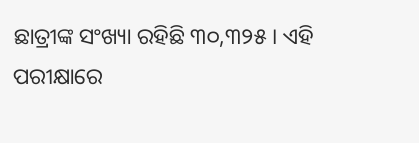ଛାତ୍ରୀଙ୍କ ସଂଖ୍ୟା ରହିଛି ୩୦,୩୨୫ । ଏହି ପରୀକ୍ଷାରେ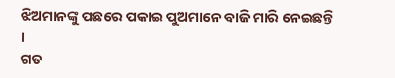ଝିଅମାନଙ୍କୁ ପଛରେ ପକାଇ ପୁଅମାନେ ବାଜି ମାରି ନେଇଛନ୍ତି ।
ଗତ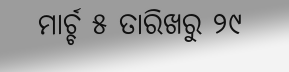ମାର୍ଚ୍ଚ ୫ ତାରିଖରୁ ୨୯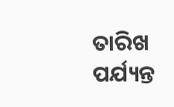ତାରିଖ ପର୍ଯ୍ୟନ୍ତ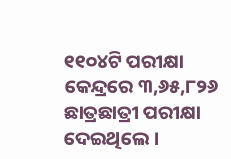୧୧୦୪ଟି ପରୀକ୍ଷା କେନ୍ଦ୍ରରେ ୩,୬୫,୮୨୬ ଛାତ୍ରଛାତ୍ରୀ ପରୀକ୍ଷା ଦେଇଥିଲେ ।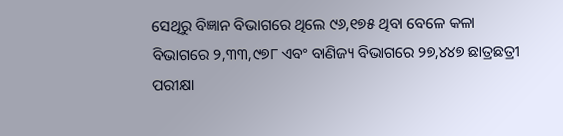ସେଥିରୁ ବିଜ୍ଞାନ ବିଭାଗରେ ଥିଲେ ୯୬,୧୭୫ ଥିବା ବେଳେ କଳା ବିଭାଗରେ ୨,୩୩,୯୭୮ ଏବଂ ବାଣିଜ୍ୟ ବିଭାଗରେ ୨୭,୪୪୭ ଛାତ୍ରଛତ୍ରୀ ପରୀକ୍ଷା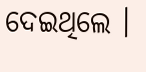ଦେଇଥିଲେ ।